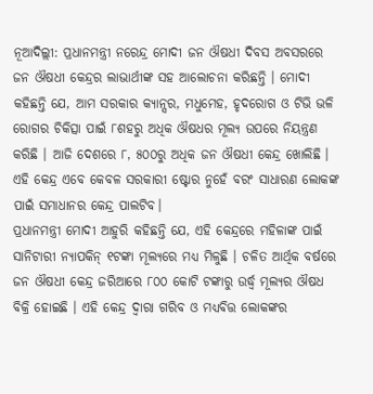ନୂଆଦିଲ୍ଲୀ: ପ୍ରଧାନମନ୍ତ୍ରୀ ନରେନ୍ଦ୍ର ମୋଦୀ ଜନ ଔଷଧୀ ଦିବସ ଅବସରରେ ଜନ ଔଷଧୀ କେନ୍ଦ୍ରର ଲାଭାର୍ଥୀଙ୍କ ସହ ଆଲୋଚନା କରିଛନ୍ତି । ମୋଦୀ କହିଛନ୍ତି ଯେ, ଆମ ସରକାର କ୍ୟାନ୍ସର, ମଧୁମେହ, ହୃଦରୋଗ ଓ ଟିଭି ଭଳି ରୋଗର ଚିକିତ୍ସା ପାଇଁ ୮ଶହରୁ ଅଧିକ ଔଷଧର ମୂଲ୍ୟ ଉପରେ ନିୟନ୍ତ୍ରଣ କରିଛି । ଆଜି ଦେଶରେ ୮, ୫୦୦ରୁ ଅଧିକ ଜନ ଔଷଧୀ କେନ୍ଦ୍ର ଖୋଲିଛି । ଏହି କେନ୍ଦ୍ର ଏବେ କେବଳ ସରକାରୀ ଷ୍ଟୋର ନୁହେଁ ବରଂ ସାଧାରଣ ଲୋକଙ୍କ ପାଇଁ ସମାଧାନର କେନ୍ଦ୍ର ପାଲଟିବ।
ପ୍ରଧାନମନ୍ତ୍ରୀ ମୋଦୀ ଆହୁରି କହିଛନ୍ତି ଯେ, ଏହି କେନ୍ଦ୍ରରେ ମହିଳାଙ୍କ ପାଇଁ ସାନିଟାରୀ ନ୍ୟାପକିନ୍ ୧ଟଙ୍କା ମୂଲ୍ୟରେ ମଧ୍ୟ ମିଳୁଛି । ଚଳିତ ଆର୍ଥିକ ବର୍ଷରେ ଜନ ଔଷଧୀ କେନ୍ଦ୍ର ଜରିଆରେ ୮୦୦ କୋଟି ଟଙ୍କାରୁ ଉର୍ଦ୍ଧ୍ୱ ମୂଲ୍ୟର ଔଷଧ ବିକ୍ରି ହୋଇଛି । ଏହି କେନ୍ଦ୍ର ଦ୍ୱାରା ଗରିବ ଓ ମଧ୍ୟବିତ୍ତ ଲୋକଙ୍କର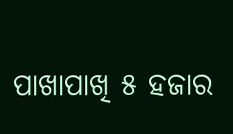ପାଖାପାଖି ୫ ହଜାର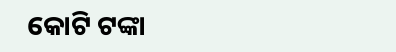କୋଟି ଟଙ୍କା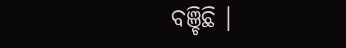ବଞ୍ଚିଛି ।